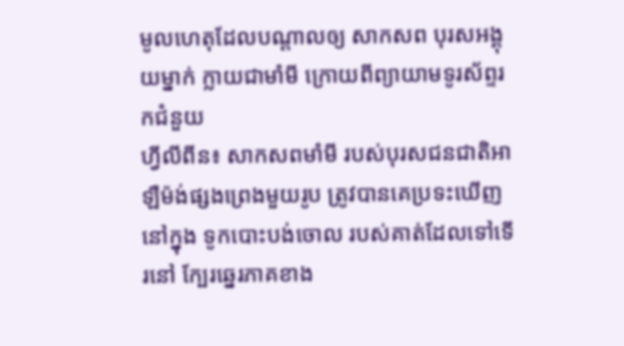មូលហេតុដែលបណ្ដាលឲ្យ សាកសព បុរសអង្គុយម្នាក់ ក្លាយជាមាំមី ក្រោយពីព្យាយាមទូរស័ព្ទរកជំនួយ
ហ្វីលីពីន៖ សាកសពមាំមី របស់បុរសជនជាតិអាឡឺម៉ង់ផ្សងព្រេងមួយរូប ត្រូវបានគេប្រទះឃើញនៅក្នុង ទូកបោះបង់ចោល របស់គាត់ដែលទៅទើរនៅ ក្បែរឆ្នេរភាគខាង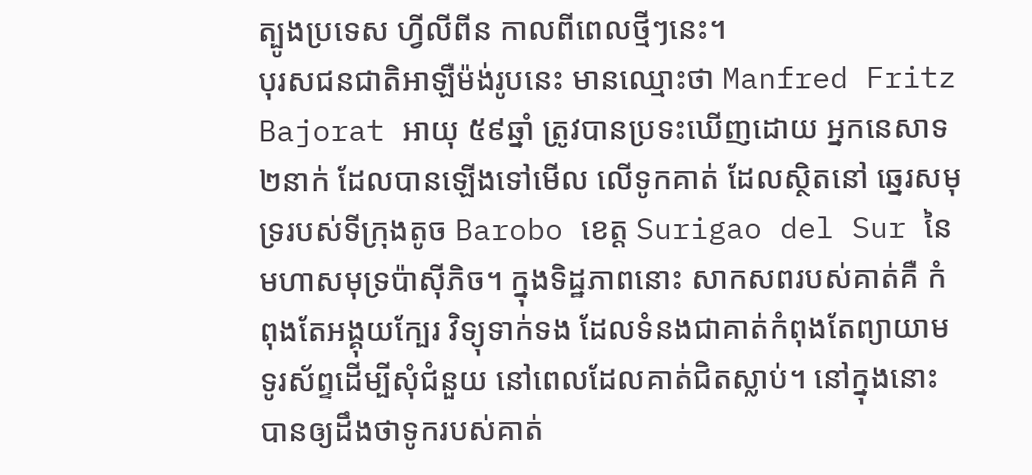ត្បូងប្រទេស ហ្វីលីពីន កាលពីពេលថ្មីៗនេះ។
បុរសជនជាតិអាឡឺម៉ង់រូបនេះ មានឈ្មោះថា Manfred Fritz Bajorat អាយុ ៥៩ឆ្នាំ ត្រូវបានប្រទះឃើញដោយ អ្នកនេសាទ២នាក់ ដែលបានឡើងទៅមើល លើទូកគាត់ ដែលស្ថិតនៅ ឆ្នេរសមុទ្ររបស់ទីក្រុងតូច Barobo ខេត្ដ Surigao del Sur នៃមហាសមុទ្រប៉ាស៊ីភិច។ ក្នុងទិដ្ឋភាពនោះ សាកសពរបស់គាត់គឺ កំពុងតែអង្គុយក្បែរ វិទ្យុទាក់ទង ដែលទំនងជាគាត់កំពុងតែព្យាយាម ទូរស័ព្ទដើម្បីសុំជំនួយ នៅពេលដែលគាត់ជិតស្លាប់។ នៅក្នុងនោះ បានឲ្យដឹងថាទូករបស់គាត់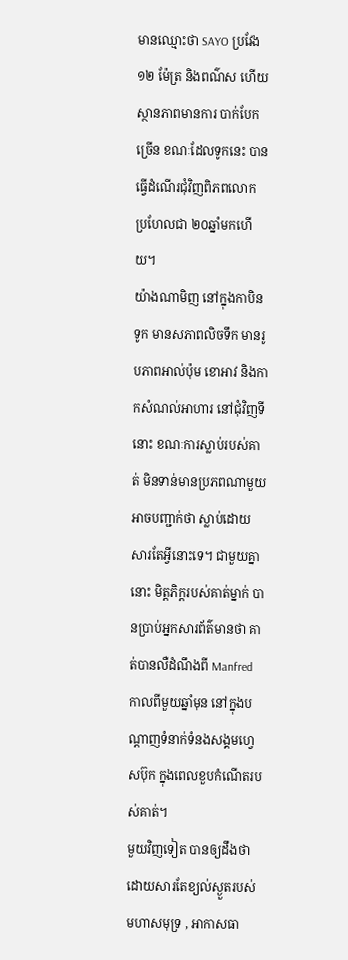មានឈ្មោះថា SAYO ប្រវែង ១២ ម៉ែត្រ និងពណ៌ស ហើយស្ថានភាពមានការ បាក់បែកច្រើន ខណៈដែលទូកនេះ បានធ្វើដំណើរជុំវិញពិភពលោក ប្រហែលជា ២០ឆ្នាំមកហើយ។
យ៉ាងណាមិញ នៅក្នុងកាបិនទូក មានសភាពលិចទឹក មានរូបភាពអាល់ប៉ុម ខោអាវ និងកាកសំណល់អាហារ នៅជុំវិញទីនោះ ខណៈការស្លាប់របស់គាត់ មិនទាន់មានប្រភពណាមួយ អាចបញ្ជាក់ថា ស្លាប់ដោយសារតែអ្វីនោះទេ។ ជាមួយគ្នានោះ មិត្ដភិក្ដរបស់គាត់ម្នាក់ បានប្រាប់អ្នកសារព័ត៌មានថា គាត់បានលឺដំណឹងពី Manfred កាលពីមួយឆ្នាំមុន នៅក្នុងបណ្ដាញទំនាក់ទំនងសង្គមហ្វេសប៊ុក ក្នុងពេលខួបកំណើតរបស់គាត់។
មួយវិញទៀត បានឲ្យដឹងថា ដោយសារតែខ្យល់ស្ងួតរបស់មហាសមុទ្រ , អាកាសធា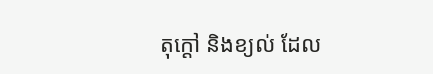តុក្ដៅ និងខ្យល់ ដែល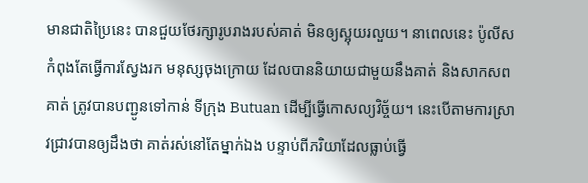មានជាតិប្រៃនេះ បានជួយថែរក្សារូបរាងរបស់គាត់ មិនឲ្យស្អុយរលួយ។ នាពេលនេះ ប៉ូលីសកំពុងតែធ្វើការស្វែងរក មនុស្សចុងក្រោយ ដែលបាននិយាយជាមួយនឹងគាត់ និងសាកសពគាត់ ត្រូវបានបញ្ជូនទៅកាន់ ទីក្រុង Butuan ដើម្បីធ្វើកោសល្យវិច្ច័យ។ នេះបើតាមការស្រាវជ្រាវបានឲ្យដឹងថា គាត់រស់នៅតែម្នាក់ឯង បន្ទាប់ពីភរិយាដែលធ្លាប់ធ្វើ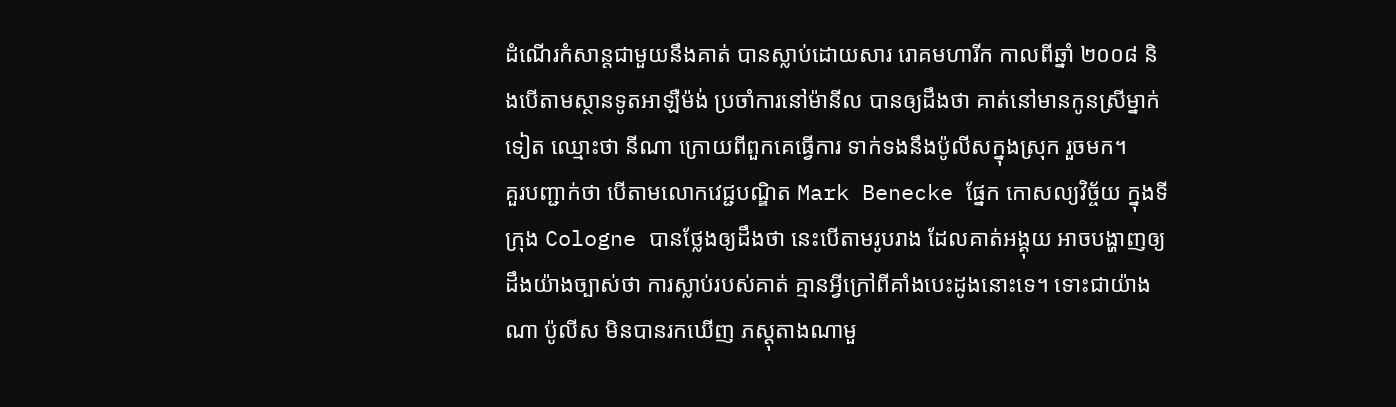ដំណើរកំសាន្ដជាមួយនឹងគាត់ បានស្លាប់ដោយសារ រោគមហារីក កាលពីឆ្នាំ ២០០៨ និងបើតាមស្ថានទូតអាឡឺម៉ង់ ប្រចាំការនៅម៉ានីល បានឲ្យដឹងថា គាត់នៅមានកូនស្រីម្នាក់ទៀត ឈ្មោះថា នីណា ក្រោយពីពួកគេធ្វើការ ទាក់ទងនឹងប៉ូលីសក្នុងស្រុក រួចមក។
គួរបញ្ជាក់ថា បើតាមលោកវេជ្ជបណ្ឌិត Mark Benecke ផ្នែក កោសល្យវិច្ច័យ ក្នុងទីក្រុង Cologne បានថ្លែងឲ្យដឹងថា នេះបើតាមរូបរាង ដែលគាត់អង្គុយ អាចបង្ហាញឲ្យដឹងយ៉ាងច្បាស់ថា ការស្លាប់របស់គាត់ គ្មានអ្វីក្រៅពីគាំងបេះដូងនោះទេ។ ទោះជាយ៉ាងណា ប៉ូលីស មិនបានរកឃើញ ភស្ដុតាងណាមួ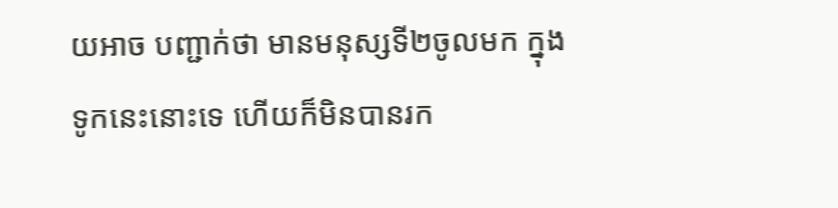យអាច បញ្ជាក់ថា មានមនុស្សទី២ចូលមក ក្នុងទូកនេះនោះទេ ហើយក៏មិនបានរក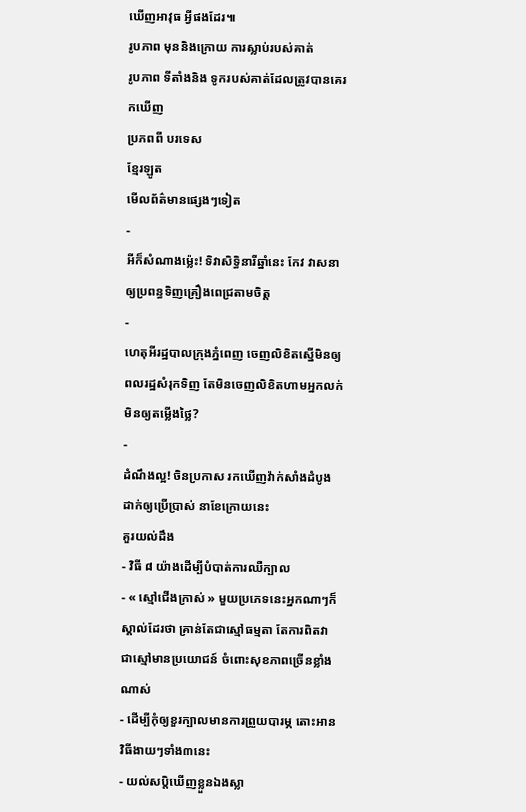ឃើញអាវុធ អ្វីផងដែរ៕
រូបភាព មុននិងក្រោយ ការស្លាប់របស់គាត់
រូបភាព ទីតាំងនិង ទូករបស់គាត់ដែលត្រូវបានគេរកឃើញ
ប្រភពពី បរទេស
ខ្មែរឡូត
មើលព័ត៌មានផ្សេងៗទៀត
-
អីក៏សំណាងម្ល៉េះ! ទិវាសិទ្ធិនារីឆ្នាំនេះ កែវ វាសនា ឲ្យប្រពន្ធទិញគ្រឿងពេជ្រតាមចិត្ត
-
ហេតុអីរដ្ឋបាលក្រុងភ្នំពេញ ចេញលិខិតស្នើមិនឲ្យពលរដ្ឋសំរុកទិញ តែមិនចេញលិខិតហាមអ្នកលក់មិនឲ្យតម្លើងថ្លៃ?
-
ដំណឹងល្អ! ចិនប្រកាស រកឃើញវ៉ាក់សាំងដំបូង ដាក់ឲ្យប្រើប្រាស់ នាខែក្រោយនេះ
គួរយល់ដឹង
- វិធី ៨ យ៉ាងដើម្បីបំបាត់ការឈឺក្បាល
- « ស្មៅជើងក្រាស់ » មួយប្រភេទនេះអ្នកណាៗក៏ស្គាល់ដែរថា គ្រាន់តែជាស្មៅធម្មតា តែការពិតវាជាស្មៅមានប្រយោជន៍ ចំពោះសុខភាពច្រើនខ្លាំងណាស់
- ដើម្បីកុំឲ្យខួរក្បាលមានការព្រួយបារម្ភ តោះអានវិធីងាយៗទាំង៣នេះ
- យល់សប្តិឃើញខ្លួនឯងស្លា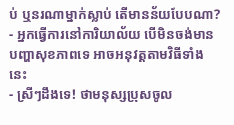ប់ ឬនរណាម្នាក់ស្លាប់ តើមានន័យបែបណា?
- អ្នកធ្វើការនៅការិយាល័យ បើមិនចង់មានបញ្ហាសុខភាពទេ អាចអនុវត្តតាមវិធីទាំងនេះ
- ស្រីៗដឹងទេ! ថាមនុស្សប្រុសចូល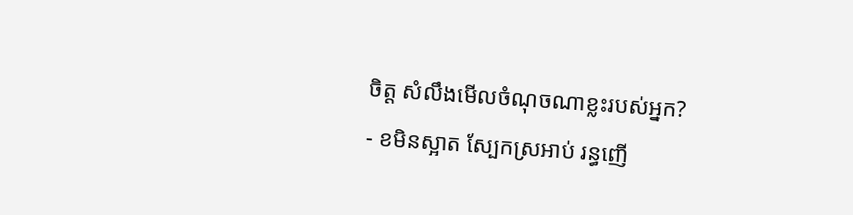ចិត្ត សំលឹងមើលចំណុចណាខ្លះរបស់អ្នក?
- ខមិនស្អាត ស្បែកស្រអាប់ រន្ធញើ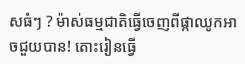សធំៗ ? ម៉ាស់ធម្មជាតិធ្វើចេញពីផ្កាឈូកអាចជួយបាន! តោះរៀនធ្វើ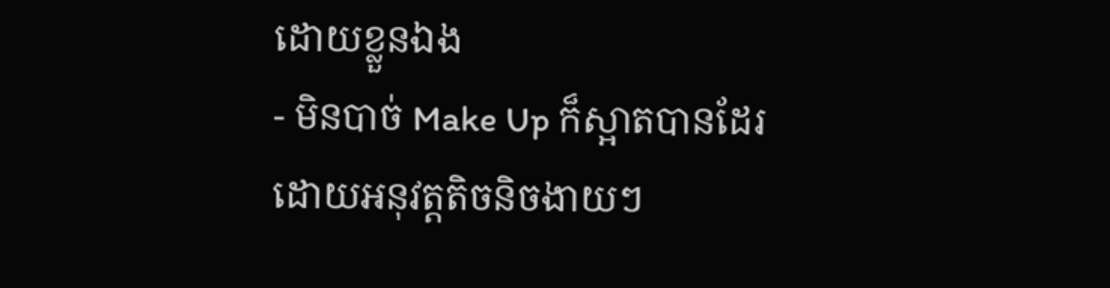ដោយខ្លួនឯង
- មិនបាច់ Make Up ក៏ស្អាតបានដែរ ដោយអនុវត្តតិចនិចងាយៗ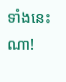ទាំងនេះណា!